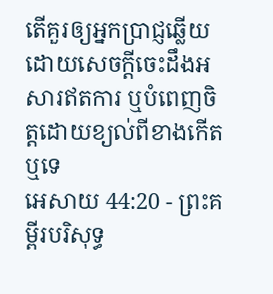តើគួរឲ្យអ្នកប្រាជ្ញឆ្លើយ ដោយសេចក្ដីចេះដឹងអសារឥតការ ឬបំពេញចិត្តដោយខ្យល់ពីខាងកើតឬទេ
អេសាយ 44:20 - ព្រះគម្ពីរបរិសុទ្ធ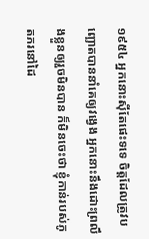១៩៥៤ អ្នកនោះស៊ីតែផេះទទេ ចិត្តដែលត្រូវបញ្ឆោតបាននាំគេឲ្យវង្វេង អ្នកនោះនឹងដោះព្រលឹងខ្លួនឲ្យរួចមិនបាន ក៏មិនចេះថា ខ្ញុំកាន់របស់ភូតភរនៅដៃ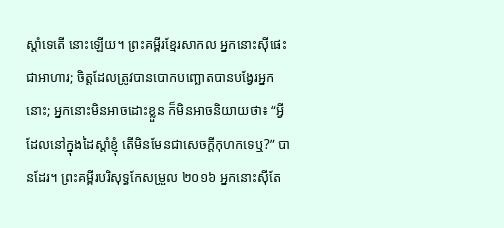ស្តាំទេតើ នោះឡើយ។ ព្រះគម្ពីរខ្មែរសាកល អ្នកនោះស៊ីផេះជាអាហារ; ចិត្តដែលត្រូវបានបោកបញ្ឆោតបានបង្វែរអ្នកនោះ; អ្នកនោះមិនអាចដោះខ្លួន ក៏មិនអាចនិយាយថា៖ “អ្វីដែលនៅក្នុងដៃស្ដាំខ្ញុំ តើមិនមែនជាសេចក្ដីកុហកទេឬ?” បានដែរ។ ព្រះគម្ពីរបរិសុទ្ធកែសម្រួល ២០១៦ អ្នកនោះស៊ីតែ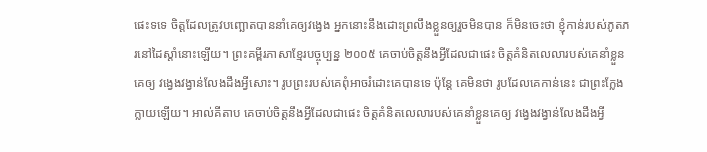ផេះទទេ ចិត្តដែលត្រូវបញ្ឆោតបាននាំគេឲ្យវង្វេង អ្នកនោះនឹងដោះព្រលឹងខ្លួនឲ្យរួចមិនបាន ក៏មិនចេះថា ខ្ញុំកាន់របស់ភូតភរនៅដៃស្តាំនោះឡើយ។ ព្រះគម្ពីរភាសាខ្មែរបច្ចុប្បន្ន ២០០៥ គេចាប់ចិត្តនឹងអ្វីដែលជាផេះ ចិត្តគំនិតលេលារបស់គេនាំខ្លួនគេឲ្យ វង្វេងវង្វាន់លែងដឹងអ្វីសោះ។ រូបព្រះរបស់គេពុំអាចរំដោះគេបានទេ ប៉ុន្តែ គេមិនថា រូបដែលគេកាន់នេះ ជាព្រះក្លែងក្លាយឡើយ។ អាល់គីតាប គេចាប់ចិត្តនឹងអ្វីដែលជាផេះ ចិត្តគំនិតលេលារបស់គេនាំខ្លួនគេឲ្យ វង្វេងវង្វាន់លែងដឹងអ្វី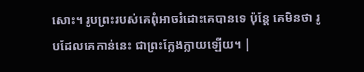សោះ។ រូបព្រះរបស់គេពុំអាចរំដោះគេបានទេ ប៉ុន្តែ គេមិនថា រូបដែលគេកាន់នេះ ជាព្រះក្លែងក្លាយឡើយ។ |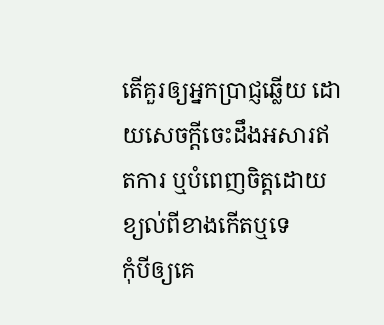តើគួរឲ្យអ្នកប្រាជ្ញឆ្លើយ ដោយសេចក្ដីចេះដឹងអសារឥតការ ឬបំពេញចិត្តដោយខ្យល់ពីខាងកើតឬទេ
កុំបីឲ្យគេ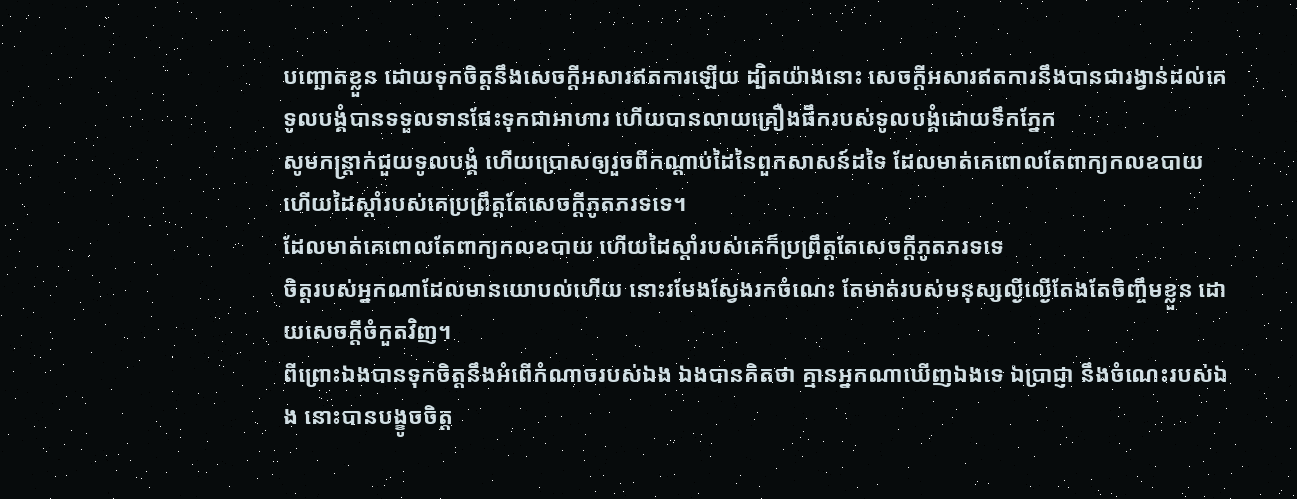បញ្ឆោតខ្លួន ដោយទុកចិត្តនឹងសេចក្ដីអសារឥតការឡើយ ដ្បិតយ៉ាងនោះ សេចក្ដីអសារឥតការនឹងបានជារង្វាន់ដល់គេ
ទូលបង្គំបានទទួលទានផែះទុកជាអាហារ ហើយបានលាយគ្រឿងផឹករបស់ទូលបង្គំដោយទឹកភ្នែក
សូមកន្ត្រាក់ជួយទូលបង្គំ ហើយប្រោសឲ្យរួចពីកណ្តាប់ដៃនៃពួកសាសន៍ដទៃ ដែលមាត់គេពោលតែពាក្យកលឧបាយ ហើយដៃស្តាំរបស់គេប្រព្រឹត្តតែសេចក្ដីភូតភរទទេ។
ដែលមាត់គេពោលតែពាក្យកលឧបាយ ហើយដៃស្តាំរបស់គេក៏ប្រព្រឹត្តតែសេចក្ដីភូតភរទទេ
ចិត្តរបស់អ្នកណាដែលមានយោបល់ហើយ នោះរមែងស្វែងរកចំណេះ តែមាត់របស់មនុស្សល្ងីល្ងើតែងតែចិញ្ចឹមខ្លួន ដោយសេចក្ដីចំកួតវិញ។
ពីព្រោះឯងបានទុកចិត្តនឹងអំពើកំណាចរបស់ឯង ឯងបានគិតថា គ្មានអ្នកណាឃើញឯងទេ ឯប្រាជ្ញា នឹងចំណេះរបស់ឯង នោះបានបង្ខូចចិត្ត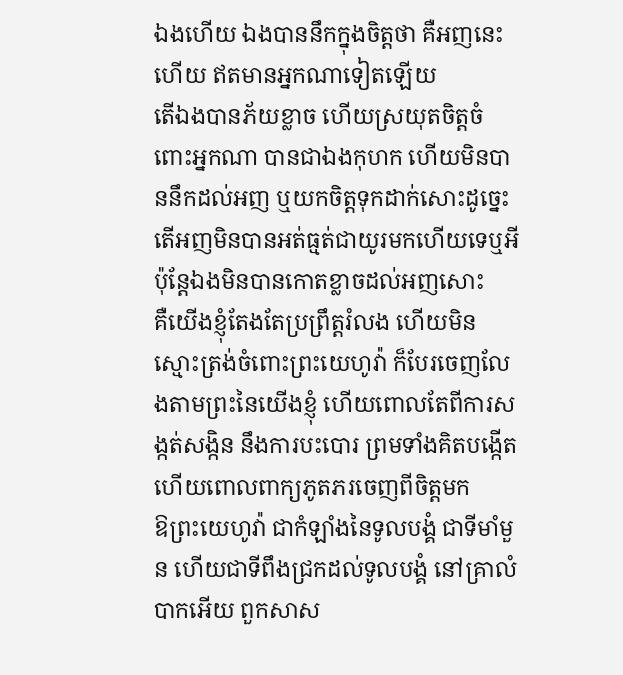ឯងហើយ ឯងបាននឹកក្នុងចិត្តថា គឺអញនេះហើយ ឥតមានអ្នកណាទៀតឡើយ
តើឯងបានភ័យខ្លាច ហើយស្រយុតចិត្តចំពោះអ្នកណា បានជាឯងកុហក ហើយមិនបាននឹកដល់អញ ឬយកចិត្តទុកដាក់សោះដូច្នេះ តើអញមិនបានអត់ធ្មត់ជាយូរមកហើយទេឬអី ប៉ុន្តែឯងមិនបានកោតខ្លាចដល់អញសោះ
គឺយើងខ្ញុំតែងតែប្រព្រឹត្តរំលង ហើយមិនស្មោះត្រង់ចំពោះព្រះយេហូវ៉ា ក៏បែរចេញលែងតាមព្រះនៃយើងខ្ញុំ ហើយពោលតែពីការសង្កត់សង្កិន នឹងការបះបោរ ព្រមទាំងគិតបង្កើត ហើយពោលពាក្យភូតភរចេញពីចិត្តមក
ឱព្រះយេហូវ៉ា ជាកំឡាំងនៃទូលបង្គំ ជាទីមាំមួន ហើយជាទីពឹងជ្រកដល់ទូលបង្គំ នៅគ្រាលំបាកអើយ ពួកសាស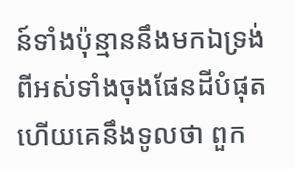ន៍ទាំងប៉ុន្មាននឹងមកឯទ្រង់ ពីអស់ទាំងចុងផែនដីបំផុត ហើយគេនឹងទូលថា ពួក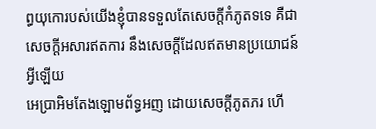ព្ធយុកោរបស់យើងខ្ញុំបានទទួលតែសេចក្ដីកំភូតទទេ គឺជាសេចក្ដីអសារឥតការ នឹងសេចក្ដីដែលឥតមានប្រយោជន៍អ្វីឡើយ
អេប្រាអិមតែងឡោមព័ទ្ធអញ ដោយសេចក្ដីភូតភរ ហើ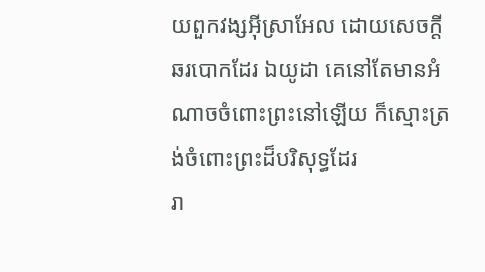យពួកវង្សអ៊ីស្រាអែល ដោយសេចក្ដីឆរបោកដែរ ឯយូដា គេនៅតែមានអំណាចចំពោះព្រះនៅឡើយ ក៏ស្មោះត្រង់ចំពោះព្រះដ៏បរិសុទ្ធដែរ
រា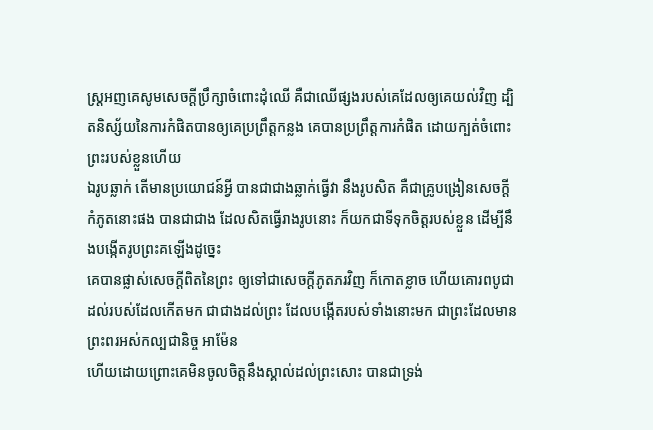ស្ត្រអញគេសូមសេចក្ដីប្រឹក្សាចំពោះដុំឈើ គឺជាឈើផ្សងរបស់គេដែលឲ្យគេយល់វិញ ដ្បិតនិស្ស័យនៃការកំផិតបានឲ្យគេប្រព្រឹត្តកន្លង គេបានប្រព្រឹត្តការកំផិត ដោយក្បត់ចំពោះព្រះរបស់ខ្លួនហើយ
ឯរូបឆ្លាក់ តើមានប្រយោជន៍អ្វី បានជាជាងឆ្លាក់ធ្វើវា នឹងរូបសិត គឺជាគ្រូបង្រៀនសេចក្ដីកំភូតនោះផង បានជាជាង ដែលសិតធ្វើរាងរូបនោះ ក៏យកជាទីទុកចិត្តរបស់ខ្លួន ដើម្បីនឹងបង្កើតរូបព្រះគឡើងដូច្នេះ
គេបានផ្លាស់សេចក្ដីពិតនៃព្រះ ឲ្យទៅជាសេចក្ដីភូតភរវិញ ក៏កោតខ្លាច ហើយគោរពបូជាដល់របស់ដែលកើតមក ជាជាងដល់ព្រះ ដែលបង្កើតរបស់ទាំងនោះមក ជាព្រះដែលមានព្រះពរអស់កល្បជានិច្ច អាម៉ែន
ហើយដោយព្រោះគេមិនចូលចិត្តនឹងស្គាល់ដល់ព្រះសោះ បានជាទ្រង់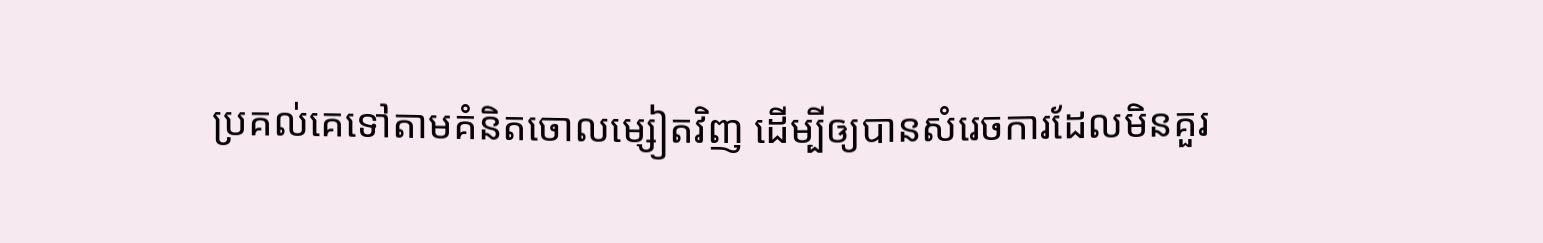ប្រគល់គេទៅតាមគំនិតចោលម្សៀតវិញ ដើម្បីឲ្យបានសំរេចការដែលមិនគួរ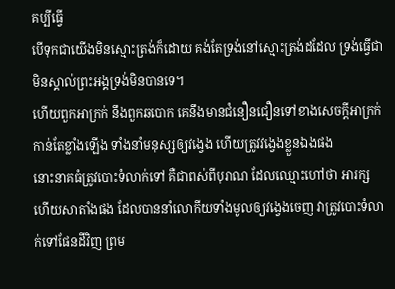គប្បីធ្វើ
បើទុកជាយើងមិនស្មោះត្រង់ក៏ដោយ គង់តែទ្រង់នៅស្មោះត្រង់ដដែល ទ្រង់ធ្វើជាមិនស្គាល់ព្រះអង្គទ្រង់មិនបានទេ។
ហើយពួកអាក្រក់ នឹងពួកឆបោក គេនឹងមានជំនឿនជឿនទៅខាងសេចក្ដីអាក្រក់កាន់តែខ្លាំងឡើង ទាំងនាំមនុស្សឲ្យវង្វេង ហើយត្រូវវង្វេងខ្លួនឯងផង
នោះនាគធំត្រូវបោះទំលាក់ទៅ គឺជាពស់ពីបុរាណ ដែលឈ្មោះហៅថា អារក្ស ហើយសាតាំងផង ដែលបាននាំលោកីយទាំងមូលឲ្យវង្វេងចេញ វាត្រូវបោះទំលាក់ទៅផែនដីវិញ ព្រម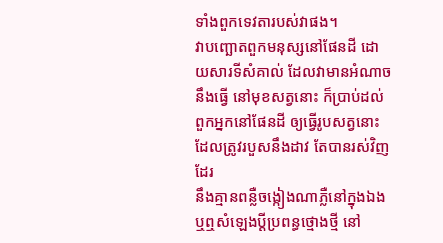ទាំងពួកទេវតារបស់វាផង។
វាបញ្ឆោតពួកមនុស្សនៅផែនដី ដោយសារទីសំគាល់ ដែលវាមានអំណាចនឹងធ្វើ នៅមុខសត្វនោះ ក៏ប្រាប់ដល់ពួកអ្នកនៅផែនដី ឲ្យធ្វើរូបសត្វនោះ ដែលត្រូវរបួសនឹងដាវ តែបានរស់វិញដែរ
នឹងគ្មានពន្លឺចង្កៀងណាភ្លឺនៅក្នុងឯង ឬឮសំឡេងប្ដីប្រពន្ធថ្មោងថ្មី នៅ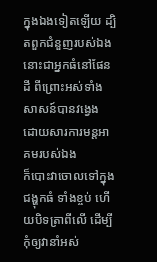ក្នុងឯងទៀតឡើយ ដ្បិតពួកជំនួញរបស់ឯង នោះជាអ្នកធំនៅផែនដី ពីព្រោះអស់ទាំងសាសន៍បានវង្វេង ដោយសារការមន្តអាគមរបស់ឯង
ក៏បោះវាចោលទៅក្នុងជង្ហុកធំ ទាំងខ្ចប់ ហើយបិទត្រាពីលើ ដើម្បីកុំឲ្យវានាំអស់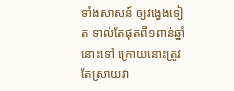ទាំងសាសន៍ ឲ្យវង្វេងទៀត ទាល់តែផុតពី១ពាន់ឆ្នាំនោះទៅ ក្រោយនោះត្រូវតែស្រាយវា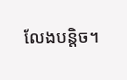លែងបន្តិច។